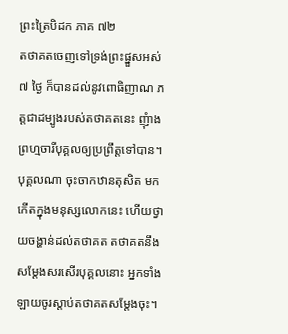ព្រះត្រៃបិដក ភាគ ៧២
តថាគតចេញទៅទ្រង់ព្រះផ្នួសអស់ ៧ ថ្ងៃ ក៏បានដល់នូវពោធិញាណ ភត្តជាដម្បូងរបស់តថាគតនេះ ញុំាងព្រហ្មចារីបុគ្គលឲ្យប្រព្រឹត្តទៅបាន។ បុគ្គលណា ចុះចាកឋានតុសិត មកកើតក្នុងមនុស្សលោកនេះ ហើយថ្វាយចង្ហាន់ដល់តថាគត តថាគតនឹងសម្តែងសរសើរបុគ្គលនោះ អ្នកទាំងឡាយចូរស្តាប់តថាគតសម្តែងចុះ។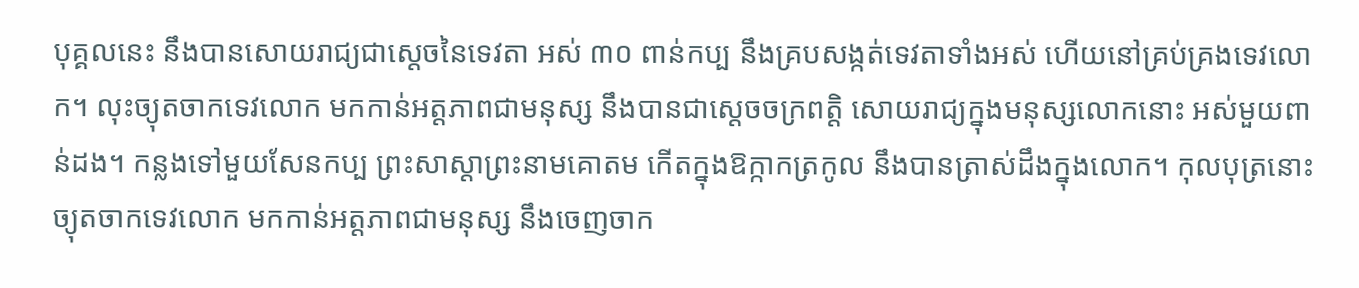បុគ្គលនេះ នឹងបានសោយរាជ្យជាស្តេចនៃទេវតា អស់ ៣០ ពាន់កប្ប នឹងគ្របសង្កត់ទេវតាទាំងអស់ ហើយនៅគ្រប់គ្រងទេវលោក។ លុះច្យុតចាកទេវលោក មកកាន់អត្តភាពជាមនុស្ស នឹងបានជាស្តេចចក្រពត្តិ សោយរាជ្យក្នុងមនុស្សលោកនោះ អស់មួយពាន់ដង។ កន្លងទៅមួយសែនកប្ប ព្រះសាស្តាព្រះនាមគោតម កើតក្នុងឱក្កាកត្រកូល នឹងបានត្រាស់ដឹងក្នុងលោក។ កុលបុត្រនោះ ច្យុតចាកទេវលោក មកកាន់អត្តភាពជាមនុស្ស នឹងចេញចាក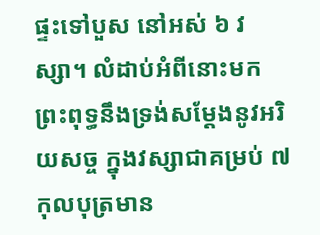ផ្ទះទៅបួស នៅអស់ ៦ វស្សា។ លំដាប់អំពីនោះមក ព្រះពុទ្ធនឹងទ្រង់សម្តែងនូវអរិយសច្ច ក្នុងវស្សាជាគម្រប់ ៧ កុលបុត្រមាន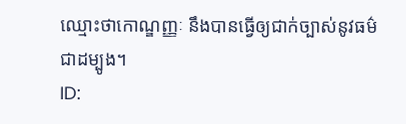ឈ្មោះថាកោណ្ឌញ្ញៈ នឹងបានធ្វើឲ្យជាក់ច្បាស់នូវធម៌ជាដម្បូង។
ID: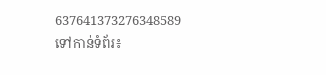637641373276348589
ទៅកាន់ទំព័រ៖